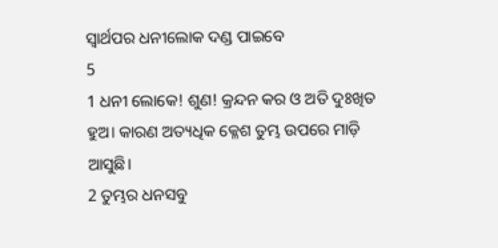ସ୍ୱାର୍ଥପର ଧନୀଲୋକ ଦଣ୍ଡ ପାଇବେ
5
1 ଧନୀ ଲୋକେ! ଶୁଣ! କ୍ରନ୍ଦନ କର ଓ ଅତି ଦୁଃଖିତ ହୁଅ। କାରଣ ଅତ୍ୟଧିକ କ୍ଳେଶ ତୁମ୍ଭ ଉପରେ ମାଡ଼ି ଆସୁଛି।
2 ତୁମ୍ଭର ଧନସବୁ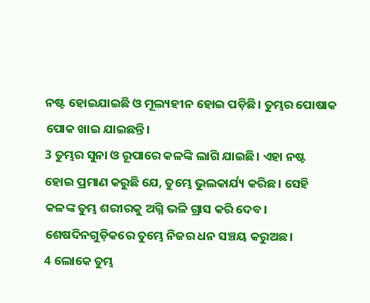ନଷ୍ଟ ହୋଇଯାଇଛି ଓ ମୂଲ୍ୟହୀନ ହୋଇ ପଡ଼ିଛି। ତୁମ୍ଭର ପୋଷାକ ପୋକ ଖାଇ ଯାଇଛନ୍ତି।
3 ତୁମ୍ଭର ସୁନା ଓ ରୂପାରେ କଳଙ୍କି ଲାଗି ଯାଇଛି। ଏହା ନଷ୍ଟ ହୋଇ ପ୍ରମାଣ କରୁଛି ଯେ, ତୁମ୍ଭେ ଭୁଲକାର୍ଯ୍ୟ କରିଛ। ସେହି କଳଙ୍କ ତୁମ୍ଭ ଶରୀରକୁ ଅଗ୍ନି ଭଳି ଗ୍ରାସ କରି ଦେବ। ଶେଷଦିନଗୁଡ଼ିକରେ ତୁମ୍ଭେ ନିଜର ଧନ ସଞ୍ଚୟ କରୁଅଛ।
4 ଲୋକେ ତୁମ୍ଭ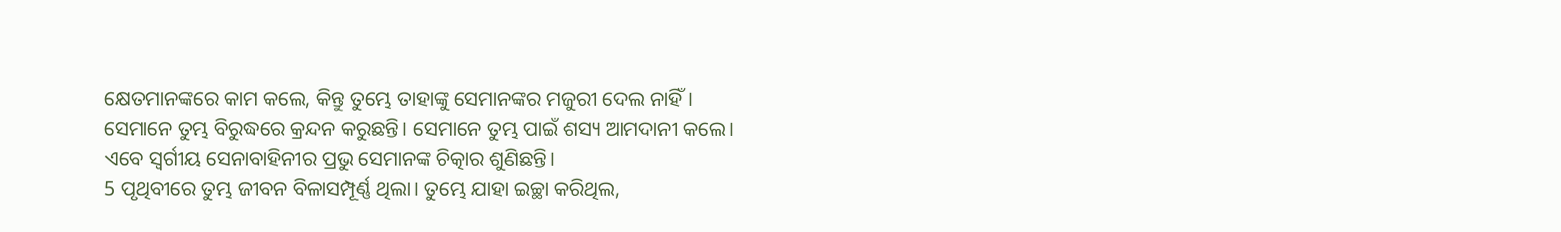କ୍ଷେତମାନଙ୍କରେ କାମ କଲେ, କିନ୍ତୁ ତୁମ୍ଭେ ତାହାଙ୍କୁ ସେମାନଙ୍କର ମଜୁରୀ ଦେଲ ନାହିଁ। ସେମାନେ ତୁମ୍ଭ ବିରୁଦ୍ଧରେ କ୍ରନ୍ଦନ କରୁଛନ୍ତି। ସେମାନେ ତୁମ୍ଭ ପାଇଁ ଶସ୍ୟ ଆମଦାନୀ କଲେ। ଏବେ ସ୍ୱର୍ଗୀୟ ସେନାବାହିନୀର ପ୍ରଭୁ ସେମାନଙ୍କ ଚିତ୍କାର ଶୁଣିଛନ୍ତି।
5 ପୃଥିବୀରେ ତୁମ୍ଭ ଜୀବନ ବିଳାସମ୍ପୂର୍ଣ୍ଣ ଥିଲା। ତୁମ୍ଭେ ଯାହା ଇଚ୍ଛା କରିଥିଲ,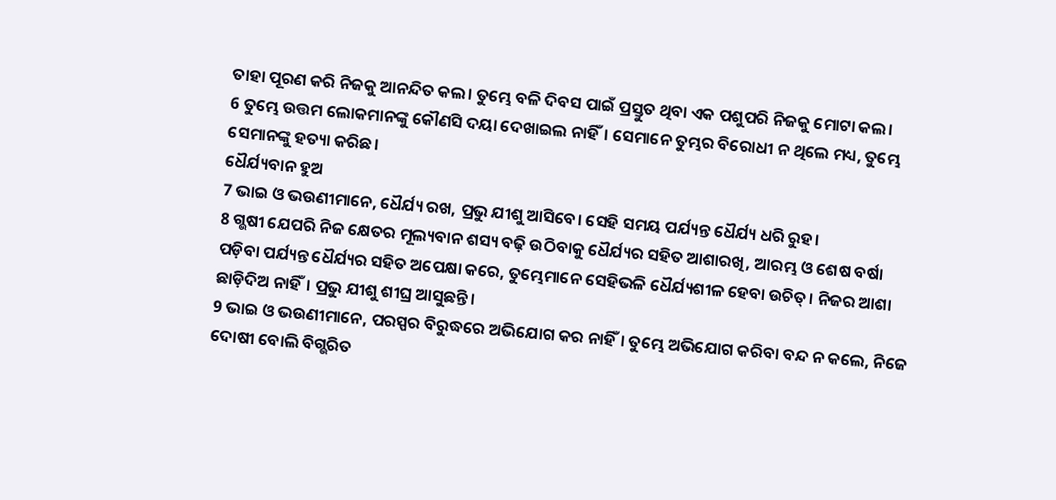ତାହା ପୂରଣ କରି ନିଜକୁ ଆନନ୍ଦିତ କଲ। ତୁମ୍ଭେ ବଳି ଦିବସ ପାଇଁ ପ୍ରସ୍ତୁତ ଥିବା ଏକ ପଶୁପରି ନିଜକୁ ମୋଟା କଲ।
6 ତୁମ୍ଭେ ଉତ୍ତମ ଲୋକମାନଙ୍କୁ କୌଣସି ଦୟା ଦେଖାଇଲ ନାହିଁ। ସେମାନେ ତୁମ୍ଭର ବିରୋଧୀ ନ ଥିଲେ ମଧ୍ୟ, ତୁମ୍ଭେ ସେମାନଙ୍କୁ ହତ୍ୟା କରିଛ।
ଧୈର୍ଯ୍ୟବାନ ହୁଅ
7 ଭାଇ ଓ ଭଉଣୀମାନେ, ଧୈର୍ଯ୍ୟ ରଖ, ପ୍ରଭୁ ଯୀଶୁ ଆସିବେ। ସେହି ସମୟ ପର୍ଯ୍ୟନ୍ତ ଧୈର୍ଯ୍ୟ ଧରି ରୁହ।
8 ଗ୍ଭଷୀ ଯେପରି ନିଜ କ୍ଷେତର ମୂଲ୍ୟବାନ ଶସ୍ୟ ବଢ଼ି ଉଠିବାକୁ ଧୈର୍ଯ୍ୟର ସହିତ ଆଶାରଖି, ଆରମ୍ଭ ଓ ଶେଷ ବର୍ଷା ପଡ଼ିବା ପର୍ଯ୍ୟନ୍ତ ଧୈର୍ଯ୍ୟର ସହିତ ଅପେକ୍ଷା କରେ, ତୁମ୍ଭେମାନେ ସେହିଭଳି ଧୈର୍ଯ୍ୟଶୀଳ ହେବା ଉଚିତ୍। ନିଜର ଆଶା ଛାଡ଼ିଦିଅ ନାହିଁ। ପ୍ରଭୁ ଯୀଶୁ ଶୀଘ୍ର ଆସୁଛନ୍ତି।
9 ଭାଇ ଓ ଭଉଣୀମାନେ, ପରସ୍ପର ବିରୁଦ୍ଧରେ ଅଭିଯୋଗ କର ନାହିଁ। ତୁମ୍ଭେ ଅଭିଯୋଗ କରିବା ବନ୍ଦ ନ କଲେ, ନିଜେ ଦୋଷୀ ବୋଲି ବିଗ୍ଭରିତ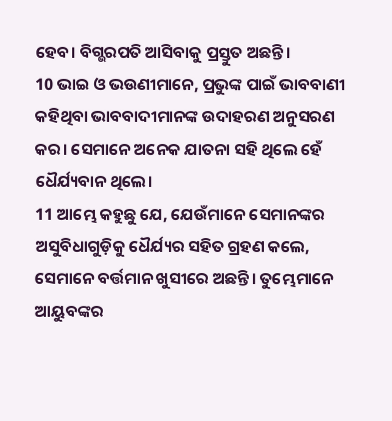ହେବ। ବିଗ୍ଭରପତି ଆସିବାକୁ ପ୍ରସ୍ତୁତ ଅଛନ୍ତି।
10 ଭାଇ ଓ ଭଉଣୀମାନେ, ପ୍ରଭୁଙ୍କ ପାଇଁ ଭାବବାଣୀ କହିଥିବା ଭାବବାଦୀମାନଙ୍କ ଉଦାହରଣ ଅନୁସରଣ କର। ସେମାନେ ଅନେକ ଯାତନା ସହି ଥିଲେ ହେଁ ଧୈର୍ଯ୍ୟବାନ ଥିଲେ।
11 ଆମ୍ଭେ କହୁଛୁ ଯେ, ଯେଉଁମାନେ ସେମାନଙ୍କର ଅସୁବିଧାଗୁଡ଼ିକୁ ଧୈର୍ଯ୍ୟର ସହିତ ଗ୍ରହଣ କଲେ, ସେମାନେ ବର୍ତ୍ତମାନ ଖୁସୀରେ ଅଛନ୍ତି। ତୁମ୍ଭେମାନେ ଆୟୁବଙ୍କର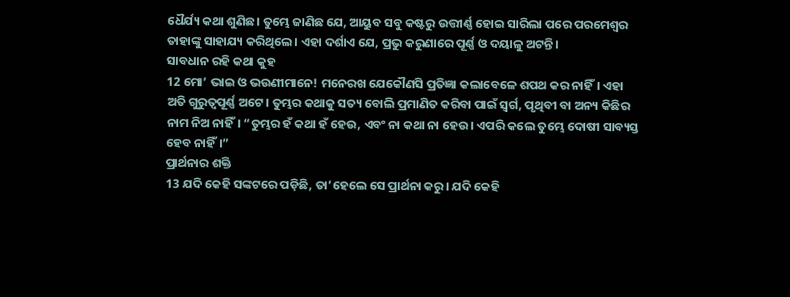ଧୈର୍ଯ୍ୟ କଥା ଶୁଣିଛ। ତୁମ୍ଭେ ଜାଣିଛ ଯେ, ଆୟୁବ ସବୁ କଷ୍ଟରୁ ଉତ୍ତୀର୍ଣ୍ଣ ହୋଇ ସାରିଲା ପରେ ପରମେଶ୍ୱର ତାହାଙ୍କୁ ସାହାଯ୍ୟ କରିଥିଲେ। ଏହା ଦର୍ଶାଏ ଯେ, ପ୍ରଭୁ କରୁଣାରେ ପୂର୍ଣ୍ଣ ଓ ଦୟାଳୁ ଅଟନ୍ତି।
ସାବଧାନ ରହି କଥା କୁହ
12 ମୋ’ ଭାଇ ଓ ଭଉଣୀମାନେ! ମନେରଖ ଯେକୌଣସି ପ୍ରତିଜ୍ଞା କଲାବେଳେ ଶପଥ କର ନାହିଁ। ଏହା ଅତି ଗୁରୁତ୍ୱପୂର୍ଣ୍ଣ ଅଟେ। ତୁମ୍ଭର କଥାକୁ ସତ୍ୟ ବୋଲି ପ୍ରମାଣିତ କରିବା ପାଇଁ ସ୍ୱର୍ଗ, ପୃଥିବୀ ବା ଅନ୍ୟ କିଛିର ନାମ ନିଅ ନାହିଁ। “ତୁମ୍ଭର ହଁ କଥା ହଁ ହେଉ, ଏବଂ ନା କଥା ନା ହେଉ। ଏପରି କଲେ ତୁମ୍ଭେ ଦୋଷୀ ସାବ୍ୟସ୍ତ ହେବ ନାହିଁ।”
ପ୍ରାର୍ଥନାର ଶକ୍ତି
13 ଯଦି କେହି ସଙ୍କଟରେ ପଡ଼ିଛି, ତା’ହେଲେ ସେ ପ୍ରାର୍ଥନା କରୁ। ଯଦି କେହି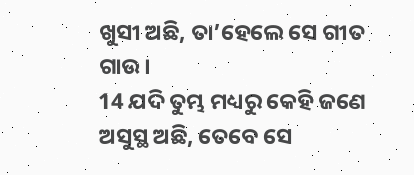ଖୁସୀ ଅଛି, ତା’ହେଲେ ସେ ଗୀତ ଗାଉ।
14 ଯଦି ତୁମ୍ଭ ମଧ୍ୟରୁ କେହି ଜଣେ ଅସୁସ୍ଥ ଅଛି, ତେବେ ସେ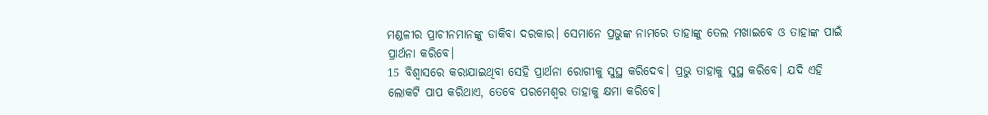ମଣ୍ଡଳୀର ପ୍ରାଚୀନମାନଙ୍କୁ ଡାକିବା ଦରକାର। ସେମାନେ ପ୍ରଭୁଙ୍କ ନାମରେ ତାହାଙ୍କୁ ତେଲ ମଖାଇବେ ଓ ତାହାଙ୍କ ପାଇଁ ପ୍ରାର୍ଥନା କରିବେ।
15 ବିଶ୍ୱାସରେ କରାଯାଇଥିବା ସେହି ପ୍ରାର୍ଥନା ରୋଗୀକୁ ସୁସ୍ଥ କରିଦେବ। ପ୍ରଭୁ ତାହାକୁ ସୁସ୍ଥ କରିବେ। ଯଦି ଏହି ଲୋକଟି ପାପ କରିଥାଏ, ତେବେ ପରମେଶ୍ୱର ତାହାକୁ କ୍ଷମା କରିବେ।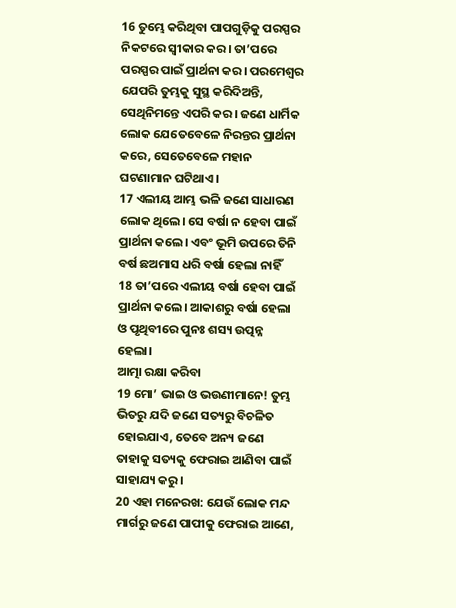16 ତୁମ୍ଭେ କରିଥିବା ପାପଗୁଡ଼ିକୁ ପରସ୍ପର ନିକଟରେ ସ୍ୱୀକାର କର। ତା’ପରେ ପରସ୍ପର ପାଇଁ ପ୍ରାର୍ଥନା କର। ପରମେଶ୍ୱର ଯେପରି ତୁମ୍ଭକୁ ସୁସ୍ଥ କରିଦିଅନ୍ତି, ସେଥିନିମନ୍ତେ ଏପରି କର। ଜଣେ ଧାର୍ମିକ ଲୋକ ଯେତେବେଳେ ନିରନ୍ତର ପ୍ରାର୍ଥନା କରେ, ସେତେବେଳେ ମହାନ ଘଟଣାମାନ ଘଟିଥାଏ।
17 ଏଲୀୟ ଆମ୍ଭ ଭଳି ଜଣେ ସାଧାରଣ ଲୋକ ଥିଲେ। ସେ ବର୍ଷା ନ ହେବା ପାଇଁ ପ୍ରାର୍ଥନା କଲେ। ଏବଂ ଭୂମି ଉପରେ ତିନି ବର୍ଷ ଛଅମାସ ଧରି ବର୍ଷା ହେଲା ନାହିଁ
18 ତା’ପରେ ଏଲୀୟ ବର୍ଷା ହେବା ପାଇଁ ପ୍ରାର୍ଥନା କଲେ। ଆକାଶରୁ ବର୍ଷା ହେଲା ଓ ପୃଥିବୀରେ ପୁନଃ ଶସ୍ୟ ଉତ୍ପନ୍ନ ହେଲା।
ଆତ୍ମା ରକ୍ଷା କରିବା
19 ମୋ’ ଭାଇ ଓ ଭଉଣୀମାନେ! ତୁମ୍ଭ ଭିତରୁ ଯଦି ଜଣେ ସତ୍ୟରୁ ବିଚଳିତ ହୋଇଯାଏ, ତେବେ ଅନ୍ୟ ଜଣେ ତାହାକୁ ସତ୍ୟକୁ ଫେରାଇ ଆଣିବା ପାଇଁ ସାହାଯ୍ୟ କରୁ।
20 ଏହା ମନେରଖ: ଯେଉଁ ଲୋକ ମନ୍ଦ ମାର୍ଗରୁ ଜଣେ ପାପୀକୁ ଫେରାଇ ଆଣେ,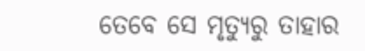ତେବେ ସେ ମୃତ୍ୟୁରୁ ତାହାର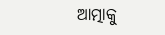ଆତ୍ମାକୁ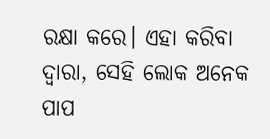ରକ୍ଷା କରେ। ଏହା କରିବା ଦ୍ୱାରା, ସେହି ଲୋକ ଅନେକ ପାପ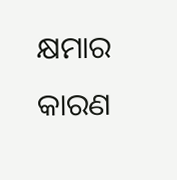କ୍ଷମାର କାରଣ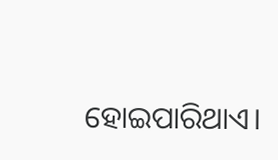ହୋଇପାରିଥାଏ।